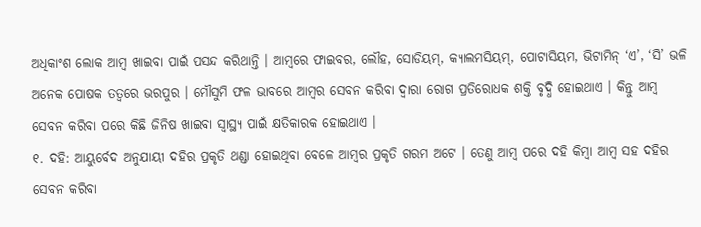ଅଧିକାଂଶ ଲୋକ ଆମ୍ବ ଖାଇବା ପାଇଁ ପସନ୍ଦ କରିଥାନ୍ତି । ଆମ୍ବରେ ଫାଇବର, ଲୌହ, ସୋଡିୟମ୍, କ୍ୟାଲମସିୟମ୍, ପୋଟାସିୟମ, ଭିଟାମିନ୍ ‘ଏ’, ‘ସି’ ଭଳି ଅନେକ ପୋଷକ ତତ୍ୱରେ ଭରପୁର । ମୌସୁମି ଫଳ ଭାବରେ ଆମ୍ବର ସେବନ କରିବା ଦ୍ୱାରା ରୋଗ ପ୍ରତିରୋଧକ ଶକ୍ତି ବୃଦ୍ଧି ହୋଇଥାଏ । କିନ୍ତୁ ଆମ୍ବ ସେବନ କରିବା ପରେ କିଛି ଜିନିଷ ଖାଇବା ସ୍ୱାସ୍ଥ୍ୟ ପାଇଁ କ୍ଷତିକାରକ ହୋଇଥାଏ ।
୧. ଦହି: ଆୟୁର୍ବେଦ ଅନୁଯାୟୀ ଦହିର ପ୍ରକୃତି ଥଣ୍ଡା ହୋଇଥିବା ବେଳେ ଆମ୍ବର ପ୍ରକୃତି ଗରମ ଅଟେ । ତେଣୁ ଆମ୍ବ ପରେ ଦହି କିମ୍ବା ଆମ୍ବ ସହ ଦହିର ସେବନ କରିବା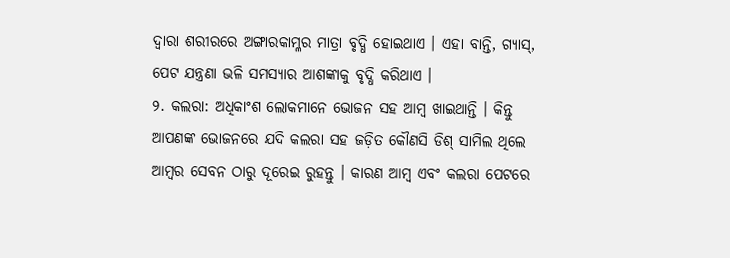ଦ୍ୱାରା ଶରୀରରେ ଅଙ୍ଗାରକାମ୍ଳର ମାତ୍ରା ବୃଦ୍ଧି ହୋଇଥାଏ । ଏହା ବାନ୍ତି, ଗ୍ୟାସ୍, ପେଟ ଯନ୍ତ୍ରଣା ଭଳି ସମସ୍ୟାର ଆଶଙ୍କାକୁ ବୃଦ୍ଧି କରିଥାଏ ।
୨. କଲରା: ଅଧିକାଂଶ ଲୋକମାନେ ଭୋଜନ ସହ ଆମ୍ବ ଖାଇଥାନ୍ତି । କିନ୍ତୁ ଆପଣଙ୍କ ଭୋଜନରେ ଯଦି କଲରା ସହ ଜଡ଼ିତ କୌଣସି ଡିଶ୍ ସାମିଲ ଥିଲେ ଆମ୍ବର ସେବନ ଠାରୁ ଦୂରେଇ ରୁହନ୍ତୁ । କାରଣ ଆମ୍ବ ଏବଂ କଲରା ପେଟରେ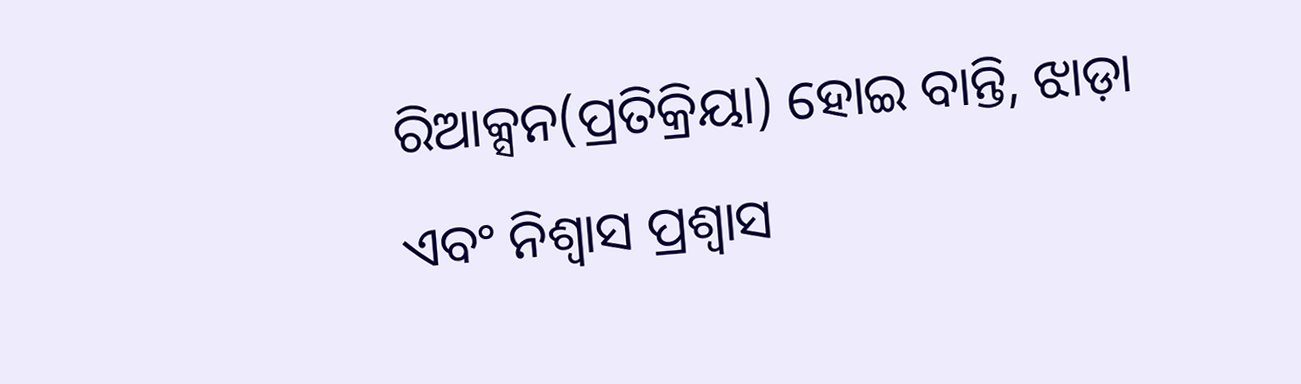ରିଆକ୍ସନ(ପ୍ରତିକ୍ରିୟା) ହୋଇ ବାନ୍ତି, ଝାଡ଼ା ଏବଂ ନିଶ୍ୱାସ ପ୍ରଶ୍ୱାସ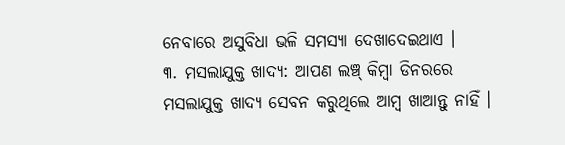ନେବାରେ ଅସୁବିଧା ଭଳି ସମସ୍ୟା ଦେଖାଦେଇଥାଏ ।
୩. ମସଲାଯୁକ୍ତ ଖାଦ୍ୟ: ଆପଣ ଲଞ୍ଚ୍ କିମ୍ବା ଡିନରରେ ମସଲାଯୁକ୍ତ ଖାଦ୍ୟ ସେବନ କରୁଥିଲେ ଆମ୍ବ ଖାଆନ୍ତୁ ନାହିଁ ।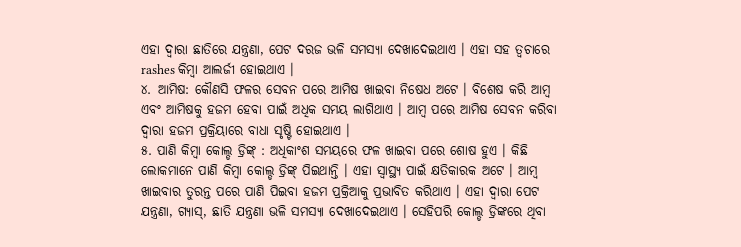ଏହା ଦ୍ୱାରା ଛାତିରେ ଯନ୍ତ୍ରଣା, ପେଟ ଦରଜ ଭଳି ସମସ୍ୟା ଦେଖାଦେଇଥାଏ । ଏହା ସହ ତ୍ୱଚାରେ rashes କିମ୍ବା ଆଲର୍ଜୀ ହୋଇଥାଏ ।
୪. ଆମିଷ: କୌଣସି ଫଳର ସେବନ ପରେ ଆମିଷ ଖାଇବା ନିଷେଧ ଅଟେ । ବିଶେଷ କରି ଆମ୍ବ ଏବଂ ଆମିଷକୁ ହଜମ ହେବା ପାଇଁ ଅଧିକ ସମୟ ଲାଗିଥାଏ । ଆମ୍ବ ପରେ ଆମିଷ ସେବନ କରିବା ଦ୍ୱାରା ହଜମ ପ୍ରକ୍ରିୟାରେ ବାଧା ସୃଷ୍ଟି ହୋଇଥାଏ ।
୫. ପାଣି କିମ୍ବା କୋଲ୍ଡ ଡ୍ରିଙ୍କ୍ : ଅଧିକାଂଶ ସମୟରେ ଫଳ ଖାଇବା ପରେ ଶୋଷ ହୁଏ । କିଛି ଲୋକମାନେ ପାଣି କିମ୍ବା କୋଲ୍ଡ ଡ୍ରିଙ୍କ୍ ପିଇଥାନ୍ତି । ଏହା ସ୍ୱାସ୍ଥ୍ୟ ପାଇଁ କ୍ଷତିକାରକ ଅଟେ । ଆମ୍ବ ଖାଇବାର ତୁରନ୍ତ ପରେ ପାଣି ପିଇବା ହଜମ ପ୍ରକ୍ରିଆକୁ ପ୍ରଭାବିତ କରିଥାଏ । ଏହା ଦ୍ୱାରା ପେଟ ଯନ୍ତ୍ରଣା, ଗ୍ୟାସ୍, ଛାତି ଯନ୍ତ୍ରଣା ଭଳି ସମସ୍ୟା ଦେଖାଦେଇଥାଏ । ସେହିପରି କୋଲ୍ଡ ଡ୍ରିଙ୍କରେ ଥିବା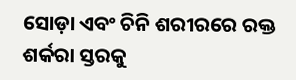ସୋଡ଼ା ଏବଂ ଚିନି ଶରୀରରେ ରକ୍ତ ଶର୍କରା ସ୍ତରକୁ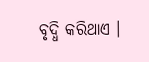ବୃଦ୍ଧି କରିଥାଏ ।